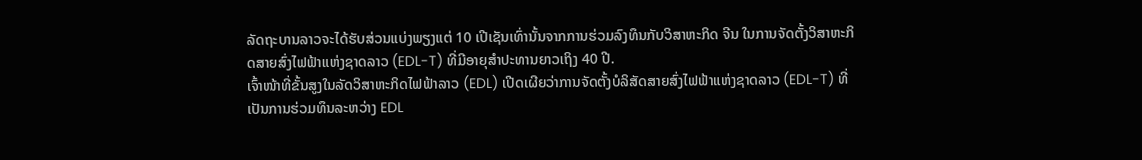ລັດຖະບານລາວຈະໄດ້ຮັບສ່ວນແບ່ງພຽງແຕ່ 10 ເປີເຊັນເທົ່ານັ້ນຈາກການຮ່ວມລົງທຶນກັບວິສາຫະກິດ ຈີນ ໃນການຈັດຕັ້ງວິສາຫະກິດສາຍສົ່ງໄຟຟ້າແຫ່ງຊາດລາວ (EDL-T) ທີ່ມີອາຍຸສຳປະທານຍາວເຖິງ 40 ປີ.
ເຈົ້າໜ້າທີ່ຂັ້ນສູງໃນລັດວິສາຫະກິດໄຟຟ້າລາວ (EDL) ເປີດເຜີຍວ່າການຈັດຕັ້ງບໍລິສັດສາຍສົ່ງໄຟຟ້າແຫ່ງຊາດລາວ (EDL-T) ທີ່ເປັນການຮ່ວມທຶນລະຫວ່າງ EDL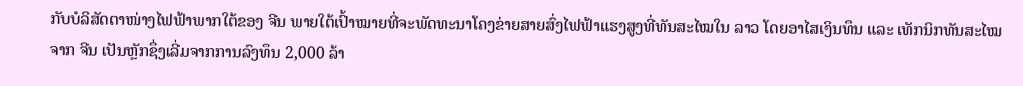ກັບບໍລິສັດຕາໜ່າງໄຟຟ້າພາກໃຕ້ຂອງ ຈີນ ພາຍໃຕ້ເປົ້າໝາຍທີ່ຈະພັດທະນາໂຄງຂ່າຍສາຍສົ່ງໄຟຟ້າແຮງສູງທີ່ທັນສະໄໝໃນ ລາວ ໂດຍອາໄສເງິນທຶນ ແລະ ເທັກນິກທັນສະໄໝຈາກ ຈີນ ເປັນຫຼັກຊຶ່ງເລີ່ມຈາກການລົງທຶນ 2,000 ລ້າ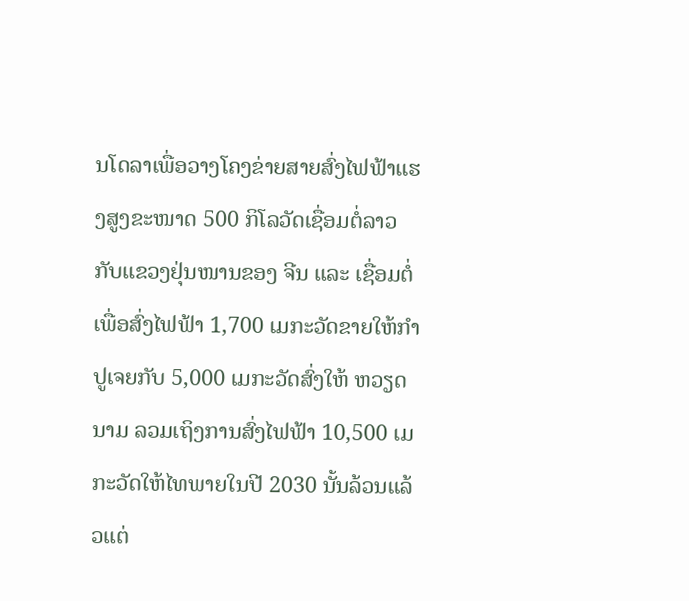ນໂດລາເພື່ອວາງໂຄງຂ່າຍສາຍສົ່ງໄຟຟ້າແຮງສູງຂະໜາດ 500 ກິໂລວັດເຊື່ອມຕໍ່ລາວກັບແຂວງຢຸ່ນໜານຂອງ ຈີນ ແລະ ເຊື່ອມຕໍ່ເພື່ອສົ່ງໄຟຟ້າ 1,700 ເມກະວັດຂາຍໃຫ້ກຳປູເຈຍກັບ 5,000 ເມກະວັດສົ່ງໃຫ້ ຫວຽດນາມ ລວມເຖິງການສົ່ງໄຟຟ້າ 10,500 ເມກະວັດໃຫ້ໄທພາຍໃນປີ 2030 ນັ້ນລ້ວນແລ້ວແຕ່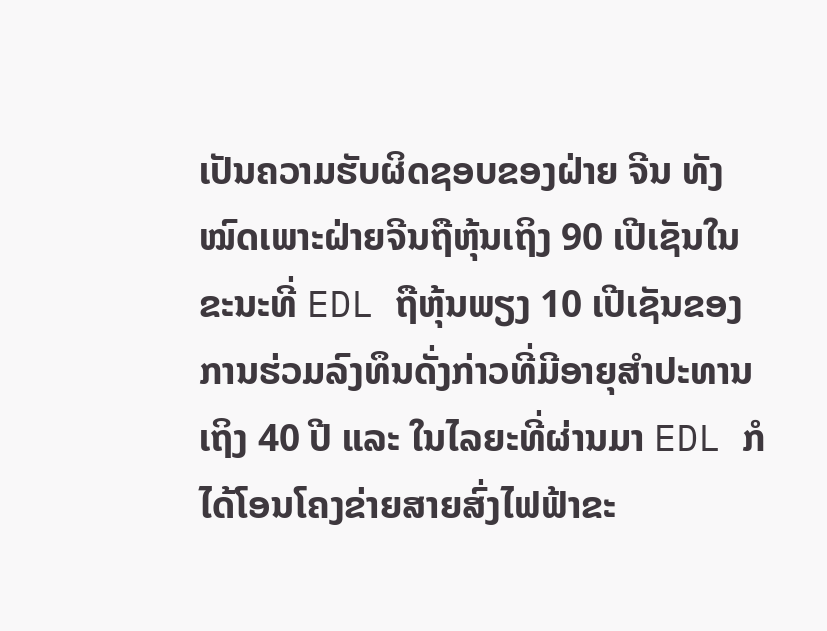ເປັນຄວາມຮັບຜິດຊອບຂອງຝ່າຍ ຈີນ ທັງໝົດເພາະຝ່າຍຈີນຖືຫຸ້ນເຖິງ 90 ເປີເຊັນໃນຂະນະທີ່ EDL ຖືຫຸ້ນພຽງ 10 ເປີເຊັນຂອງການຮ່ວມລົງທຶນດັ່ງກ່າວທີ່ມີອາຍຸສຳປະທານເຖິງ 40 ປີ ແລະ ໃນໄລຍະທີ່ຜ່ານມາ EDL ກໍໄດ້ໂອນໂຄງຂ່າຍສາຍສົ່ງໄຟຟ້າຂະ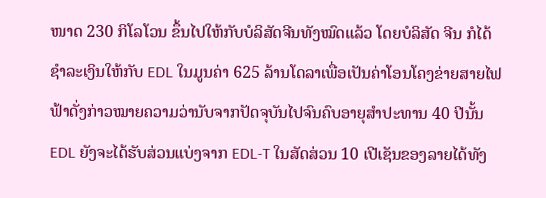ໜາດ 230 ກິໂລໂວນ ຂຶ້ນໄປໃຫ້ກັບບໍລິສັດຈີນທັງໝົດແລ້ວ ໂດຍບໍລິສັດ ຈີນ ກໍໄດ້ຊຳລະເງິນໃຫ້ກັບ EDL ໃນມູນຄ່າ 625 ລ້ານໂດລາເພື່ອເປັນຄ່າໂອນໂຄງຂ່າຍສາຍໄຟຟ້າດັ່ງກ່າວໝາຍຄວາມວ່ານັບຈາກປັດຈຸບັນໄປຈົນຄົບອາຍຸສຳປະທານ 40 ປີນັ້ນ EDL ຍັງຈະໄດ້ຮັບສ່ວນແບ່ງຈາກ EDL-T ໃນສັດສ່ວນ 10 ເປີເຊັນຂອງລາຍໄດ້ທັງ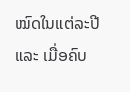ໝົດໃນແຕ່ລະປີ ແລະ ເມື່ອຄົບ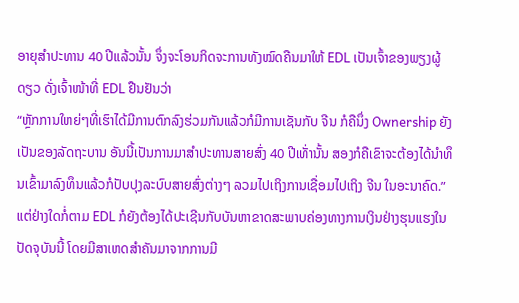ອາຍຸສຳປະທານ 40 ປີແລ້ວນັ້ນ ຈຶ່ງຈະໂອນກິດຈະການທັງໝົດຄືນມາໃຫ້ EDL ເປັນເຈົ້າຂອງພຽງຜູ້ດຽວ ດັ່ງເຈົ້າໜ້າທີ່ EDL ຢືນຢັນວ່າ
“ຫຼັກການໃຫຍ່ໆທີ່ເຮົາໄດ້ມີການຕົກລົງຮ່ວມກັນແລ້ວກໍມີການເຊັນກັບ ຈີນ ກໍຄືນຶ່ງ Ownership ຍັງເປັນຂອງລັດຖະບານ ອັນນີ້ເປັນການມາສຳປະທານສາຍສົ່ງ 40 ປີເທັ່ານັ້ນ ສອງກໍຄືເຂົາຈະຕ້ອງໄດ້ນຳທຶນເຂົ້າມາລົງທຶນແລ້ວກໍປັບປຸງລະບົບສາຍສົ່ງຕ່າງໆ ລວມໄປເຖິງການເຊື່ອມໄປເຖິງ ຈີນ ໃນອະນາຄົດ.”
ແຕ່ຢ່າງໃດກໍ່ຕາມ EDL ກໍຍັງຕ້ອງໄດ້ປະເຊີນກັບບັນຫາຂາດສະພາບຄ່ອງທາງການເງິນຢ່າງຮຸນແຮງໃນປັດຈຸບັນນີ້ ໂດຍມີສາເຫດສຳຄັນມາຈາກການມີ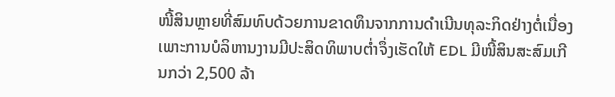ໜີ້ສິນຫຼາຍທີ່ສົມທົບດ້ວຍການຂາດທຶນຈາກການດຳເນີນທຸລະກິດຢ່າງຕໍ່ເນື່ອງ ເພາະການບໍລິຫານງານມີປະສິດທິພາບຕ່ຳຈຶ່ງເຮັດໃຫ້ EDL ມີໜີ້ສິນສະສົມເກີນກວ່າ 2,500 ລ້າ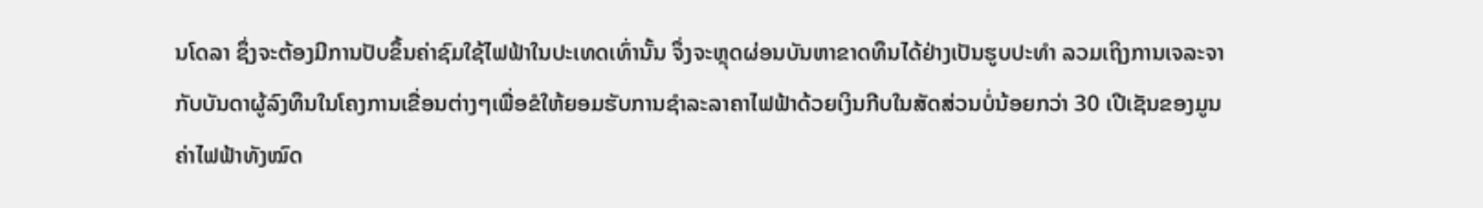ນໂດລາ ຊຶ່ງຈະຕ້ອງມີການປັບຂຶ້ນຄ່າຊົມໃຊ້ໄຟຟ້າໃນປະເທດເທົ່ານັ້ນ ຈຶ່ງຈະຫຼຸດຜ່ອນບັນຫາຂາດທຶນໄດ້ຢ່າງເປັນຮູບປະທຳ ລວມເຖິງການເຈລະຈາກັບບັນດາຜູ້ລົງທຶນໃນໂຄງການເຂື່ອນຕ່າງໆເພື່ອຂໍໃຫ້ຍອມຮັບການຊຳລະລາຄາໄຟຟ້າດ້ວຍເງິນກີບໃນສັດສ່ວນບໍ່ນ້ອຍກວ່າ 30 ເປີເຊັນຂອງມູນຄ່າໄຟຟ້າທັງໝົດ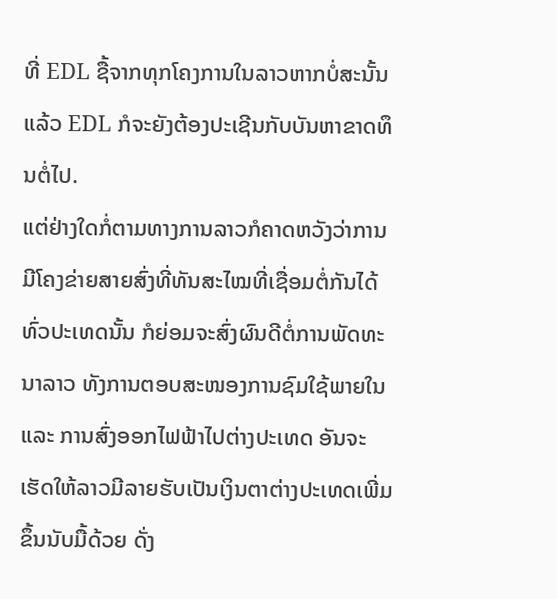ທີ່ EDL ຊື້ຈາກທຸກໂຄງການໃນລາວຫາກບໍ່ສະນັ້ນແລ້ວ EDL ກໍຈະຍັງຕ້ອງປະເຊີນກັບບັນຫາຂາດທຶນຕໍ່ໄປ.
ແຕ່ຢ່າງໃດກໍ່ຕາມທາງການລາວກໍຄາດຫວັງວ່າການມີໂຄງຂ່າຍສາຍສົ່ງທີ່ທັນສະໄໝທີ່ເຊື່ອມຕໍ່ກັນໄດ້ທົ່ວປະເທດນັ້ນ ກໍຍ່ອມຈະສົ່ງຜົນດີຕໍ່ການພັດທະນາລາວ ທັງການຕອບສະໜອງການຊົມໃຊ້ພາຍໃນ ແລະ ການສົ່ງອອກໄຟຟ້າໄປຕ່າງປະເທດ ອັນຈະເຮັດໃຫ້ລາວມີລາຍຮັບເປັນເງິນຕາຕ່າງປະເທດເພີ່ມຂຶ້ນນັບມື້ດ້ວຍ ດັ່ງ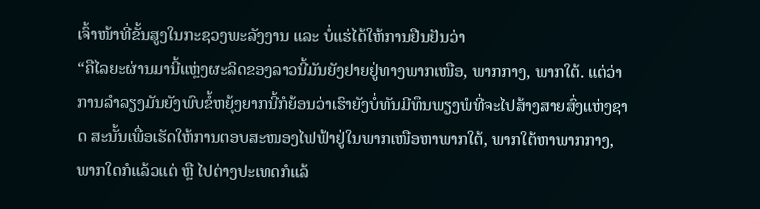ເຈົ້າໜ້າທີ່ຂັ້ນສູງໃນກະຊວງພະລັງງານ ແລະ ບໍ່ແຮ່ໄດ້ໃຫ້ການຢືນຢັນວ່າ
“ຄືໄລຍະຜ່ານມານີ້ແຫຼ່ງຜະລິດຂອງລາວນີ້ມັນຍັງຢາຍຢູ່ທາງພາກເໜືອ, ພາກກາງ, ພາກໃຕ້. ແຕ່ວ່າການລຳລຽງມັນຍັງພົບຂໍ້ຫຍຸ້ງຍາກນີ້ກໍຍ້ອນວ່າເຮົາຍັງບໍ່ທັນມີທຶນພຽງພໍທີ່ຈະໄປສ້າງສາຍສົ່ງແຫ່ງຊາດ ສະນັ້ນເພື່ອເຮັດໃຫ້ການຕອບສະໜອງໄຟຟ້າຢູ່ໃນພາກເໜືອຫາພາກໃຕ້, ພາກໃຕ້ຫາພາກກາງ, ພາກໃດກໍແລ້ວແຕ່ ຫຼື ໄປຕ່າງປະເທດກໍແລ້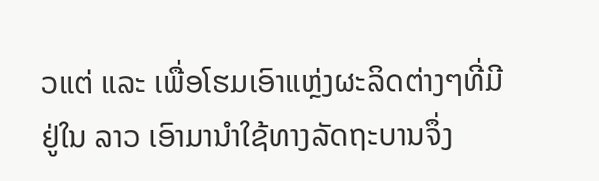ວແຕ່ ແລະ ເພື່ອໂຮມເອົາແຫຼ່ງຜະລິດຕ່າງໆທີ່ມີຢູ່ໃນ ລາວ ເອົາມານຳໃຊ້ທາງລັດຖະບານຈຶ່ງ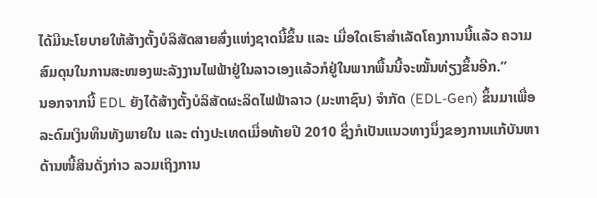ໄດ້ມີນະໂຍບາຍໃຫ້ສ້າງຕັ້ງບໍລິສັດສາຍສົ່ງແຫ່ງຊາດນີ້ຂຶ້ນ ແລະ ເມື່ອໃດເຮົາສຳເລັດໂຄງການນີ້ແລ້ວ ຄວາມສົມດຸນໃນການສະໜອງພະລັງງານໄຟຟ້າຢູ່ໃນລາວເອງແລ້ວກໍຢູ່ໃນພາກພື້ນນີ້ຈະໝັ້ນທ່ຽງຂຶ້ນອີກ.”
ນອກຈາກນີ້ EDL ຍັງໄດ້ສ້າງຕັ້ງບໍລິສັດຜະລິດໄຟຟ້າລາວ (ມະຫາຊົນ) ຈຳກັດ (EDL-Gen) ຂຶ້ນມາເພື່ອລະດົມເງິນທຶນທັງພາຍໃນ ແລະ ຕ່າງປະເທດເມື່ອທ້າຍປີ 2010 ຊຶ່ງກໍເປັນແນວທາງນຶ່ງຂອງການແກ້ບັນຫາດ້ານໜີ້ສິນດັ່ງກ່າວ ລວມເຖິງການ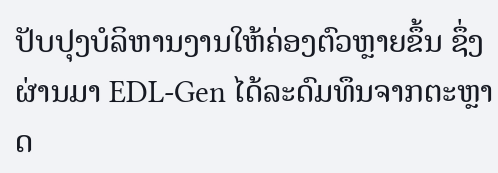ປັບປຸງບໍລິຫານງານໃຫ້ຄ່ອງຕົວຫຼາຍຂຶ້ນ ຊຶ່ງຜ່ານມາ EDL-Gen ໄດ້ລະດົມທຶນຈາກຕະຫຼາດ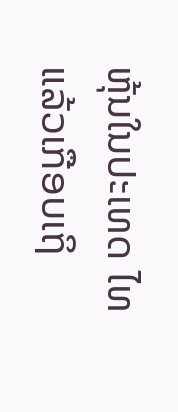ຫຸ້ນໃນປະເທດ ໄທ ແລ້ວເກືອບເຖິ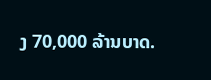ງ 70,000 ລ້ານບາດ.